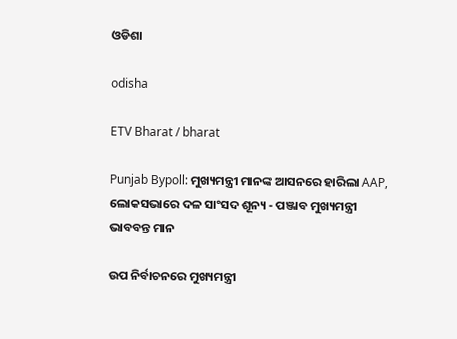ଓଡିଶା

odisha

ETV Bharat / bharat

Punjab Bypoll: ମୁଖ୍ୟମନ୍ତ୍ରୀ ମାନଙ୍କ ଆସନରେ ହାରିଲା AAP, ଲୋକସଭାରେ ଦଳ ସାଂସଦ ଶୂନ୍ୟ - ପଞ୍ଜାବ ମୁଖ୍ୟମନ୍ତ୍ରୀ ଭାବବନ୍ତ ମାନ

ଉପ ନିର୍ବାଚନରେ ମୁଖ୍ୟମନ୍ତ୍ରୀ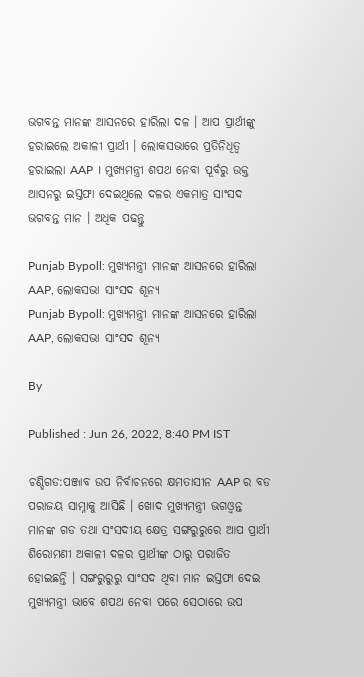ଭଗବନ୍ତ ମାନଙ୍କ ଆସନରେ ହାରିଲା ଦଳ । ଆପ ପ୍ରାର୍ଥୀଙ୍କୁ ହରାଇଲେ ଅକାଳୀ ପ୍ରାର୍ଥୀ । ଲୋକସଭାରେ ପ୍ରତିନିଧିତ୍ବ ହରାଇଲା AAP । ମୁଖ୍ୟମନ୍ତ୍ରୀ ଶପଥ ନେବା ପୂର୍ବରୁ ଉକ୍ତ ଆସନରୁ ଇସ୍ତଫା ଦେଇଥିଲେ ଦଳର ଏକମାତ୍ର ସାଂସଦ ଭଗବନ୍ତ ମାନ । ଅଧିକ ପଢନ୍ତୁ

Punjab Bypoll: ମୁଖ୍ୟମନ୍ତ୍ରୀ ମାନଙ୍କ ଆସନରେ ହାରିଲା AAP, ଲୋକସଭା ସାଂସଦ ଶୂନ୍ୟ
Punjab Bypoll: ମୁଖ୍ୟମନ୍ତ୍ରୀ ମାନଙ୍କ ଆସନରେ ହାରିଲା AAP, ଲୋକସଭା ସାଂସଦ ଶୂନ୍ୟ

By

Published : Jun 26, 2022, 8:40 PM IST

ଚଣ୍ଡିଗଡ:ପଞ୍ଜାବ ଉପ ନିର୍ବାଚନରେ କ୍ଷମତାସୀନ AAP ର ବଡ ପରାଜୟ ସାମ୍ନାକୁ ଆସିଛି । ଖୋଦ ମୁଖ୍ୟମନ୍ତ୍ରୀ ଭଗଓ୍ବନ୍ତ ମାନଙ୍କ ଗଡ ତଥା ସଂସଦୀୟ କ୍ଷେତ୍ର ସଙ୍ଗରୁରୁରେ ଆପ ପ୍ରାର୍ଥୀ ଶିରୋମଣୀ ଅକାଳୀ ଦଳର ପ୍ରାର୍ଥୀଙ୍କ ଠାରୁ ପରାଜିତ ହୋଇଛନ୍ତି । ସଙ୍ଗରୁରୁରୁ ସାଂସଦ ଥିବା ମାନ ଇସ୍ତଫା ଦେଇ ମୁଖ୍ୟମନ୍ତ୍ରୀ ଭାବେ ଶପଥ ନେବା ପରେ ସେଠାରେ ଉପ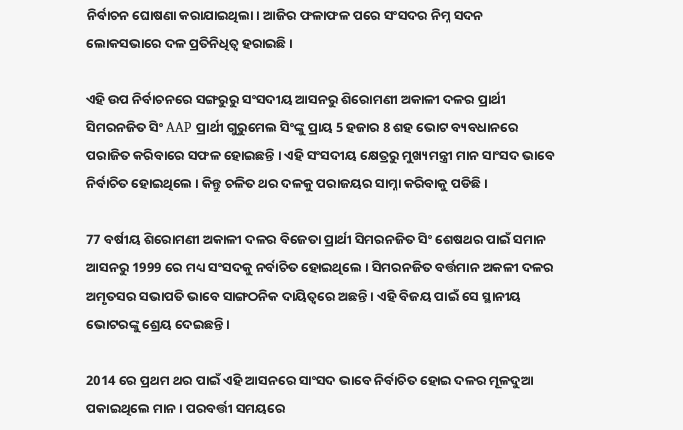ନିର୍ବାଚନ ଘୋଷଣା କରାଯାଇଥିଲା। ଆଜିର ଫଳାଫଳ ପରେ ସଂସଦର ନିମ୍ନ ସଦନ ଲୋକସଭାରେ ଦଳ ପ୍ରତିନିଧିତ୍ବ ହରାଇଛି ।

ଏହି ଉପ ନିର୍ବାଚନରେ ସଙ୍ଗରୁରୁ ସଂସଦୀୟ ଆସନରୁ ଶିରୋମଣୀ ଅକାଳୀ ଦଳର ପ୍ରାର୍ଥୀ ସିମରନଜିତ ସିଂ AAP ପ୍ରାର୍ଥୀ ଗୁରୁମେଲ ସିଂଙ୍କୁ ପ୍ରାୟ 5 ହଜାର 8 ଶହ ଭୋଟ ବ୍ୟବଧାନରେ ପରାଜିତ କରିବାରେ ସଫଳ ହୋଇଛନ୍ତି । ଏହି ସଂସଦୀୟ କ୍ଷେତ୍ରରୁ ମୁଖ୍ୟମନ୍ତ୍ରୀ ମାନ ସାଂସଦ ଭାବେ ନିର୍ବାଚିତ ହୋଇଥିଲେ । କିନ୍ତୁ ଚଳିତ ଥର ଦଳକୁ ପରାଜୟର ସାମ୍ନା କରିବାକୁ ପଡିଛି ।

77 ବର୍ଷୀୟ ଶିରୋମଣୀ ଅକାଳୀ ଦଳର ବିଜେତା ପ୍ରାର୍ଥୀ ସିମରନଜିତ ସିଂ ଶେଷଥର ପାଇଁ ସମାନ ଆସନରୁ 1999 ରେ ମଧ୍ୟ ସଂସଦକୁ ନର୍ବାଚିତ ହୋଇଥିଲେ । ସିମରନଜିତ ବର୍ତ୍ତମାନ ଅକଳୀ ଦଳର ଅମୃତସର ସଭାପତି ଭାବେ ସାଙ୍ଗଠନିକ ଦାୟିତ୍ବରେ ଅଛନ୍ତି । ଏହି ବିଜୟ ପାଇଁ ସେ ସ୍ଥାନୀୟ ଭୋଟରଙ୍କୁ ଶ୍ରେୟ ଦେଇଛନ୍ତି ।

2014 ରେ ପ୍ରଥମ ଥର ପାଇଁ ଏହି ଆସନରେ ସାଂସଦ ଭାବେ ନିର୍ବାଚିତ ହୋଇ ଦଳର ମୂଳଦୁଆ ପକାଇଥିଲେ ମାନ । ପରବର୍ତ୍ତୀ ସମୟରେ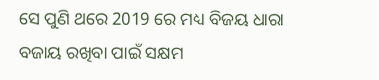ସେ ପୁଣି ଥରେ 2019 ରେ ମଧ୍ୟ ବିଜୟ ଧାରା ବଜାୟ ରଖିବା ପାଇଁ ସକ୍ଷମ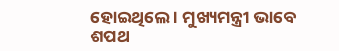ହୋଇଥିଲେ । ମୁଖ୍ୟମନ୍ତ୍ରୀ ଭାବେ ଶପଥ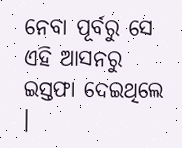ନେବା ପୂର୍ବରୁ ସେ ଏହି ଆସନରୁ ଇସ୍ତଫା ଦେଇଥିଲେ ।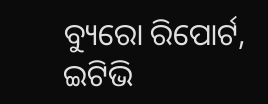ବ୍ୟୁରୋ ରିପୋର୍ଟ, ଇଟିଭି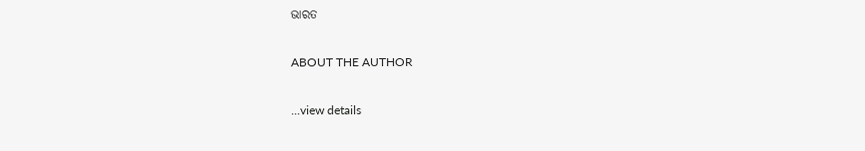ଭାରତ

ABOUT THE AUTHOR

...view details